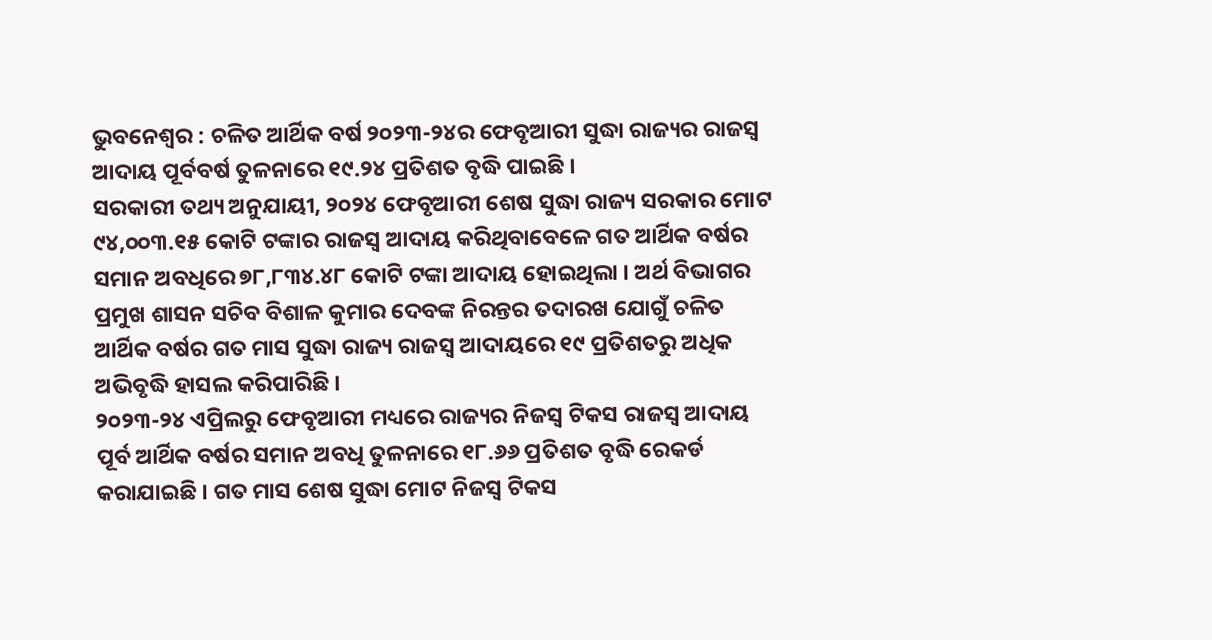ଭୁବନେଶ୍ୱର : ଚଳିତ ଆର୍ଥିକ ବର୍ଷ ୨୦୨୩-୨୪ର ଫେବୃଆରୀ ସୁଦ୍ଧା ରାଜ୍ୟର ରାଜସ୍ୱ ଆଦାୟ ପୂର୍ବବର୍ଷ ତୁଳନାରେ ୧୯.୨୪ ପ୍ରତିଶତ ବୃଦ୍ଧି ପାଇଛି ।
ସରକାରୀ ତଥ୍ୟ ଅନୁଯାୟୀ, ୨୦୨୪ ଫେବୃଆରୀ ଶେଷ ସୁଦ୍ଧା ରାଜ୍ୟ ସରକାର ମୋଟ ୯୪,୦୦୩.୧୫ କୋଟି ଟଙ୍କାର ରାଜସ୍ୱ ଆଦାୟ କରିଥିବାବେଳେ ଗତ ଆର୍ଥିକ ବର୍ଷର ସମାନ ଅବଧିରେ ୭୮,୮୩୪.୪୮ କୋଟି ଟଙ୍କା ଆଦାୟ ହୋଇଥିଲା । ଅର୍ଥ ବିଭାଗର ପ୍ରମୁଖ ଶାସନ ସଚିବ ବିଶାଳ କୁମାର ଦେବଙ୍କ ନିରନ୍ତର ତଦାରଖ ଯୋଗୁଁ ଚଳିତ ଆର୍ଥିକ ବର୍ଷର ଗତ ମାସ ସୁଦ୍ଧା ରାଜ୍ୟ ରାଜସ୍ୱ ଆଦାୟରେ ୧୯ ପ୍ରତିଶତରୁ ଅଧିକ ଅଭିବୃଦ୍ଧି ହାସଲ କରିପାରିଛି ।
୨୦୨୩-୨୪ ଏପ୍ରିଲରୁ ଫେବୃଆରୀ ମଧ୍ୟରେ ରାଜ୍ୟର ନିଜସ୍ୱ ଟିକସ ରାଜସ୍ୱ ଆଦାୟ ପୂର୍ବ ଆର୍ଥିକ ବର୍ଷର ସମାନ ଅବଧି ତୁଳନାରେ ୧୮.୬୬ ପ୍ରତିଶତ ବୃଦ୍ଧି ରେକର୍ଡ କରାଯାଇଛି । ଗତ ମାସ ଶେଷ ସୁଦ୍ଧା ମୋଟ ନିଜସ୍ୱ ଟିକସ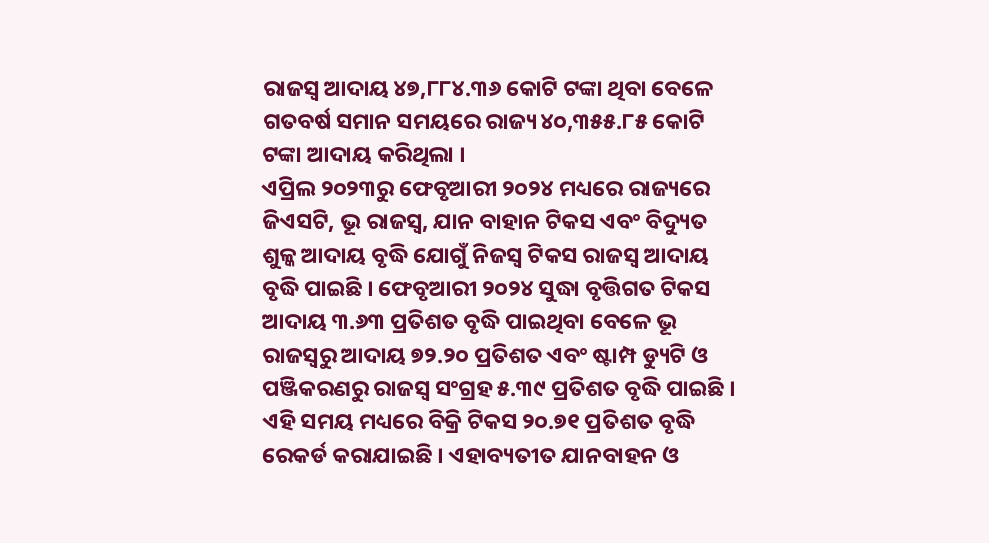ରାଜସ୍ୱ ଆଦାୟ ୪୭,୮୮୪.୩୬ କୋଟି ଟଙ୍କା ଥିବା ବେଳେ ଗତବର୍ଷ ସମାନ ସମୟରେ ରାଜ୍ୟ ୪୦,୩୫୫.୮୫ କୋଟି ଟଙ୍କା ଆଦାୟ କରିଥିଲା ।
ଏପ୍ରିଲ ୨୦୨୩ରୁ ଫେବୃଆରୀ ୨୦୨୪ ମଧ୍ୟରେ ରାଜ୍ୟରେ ଜିଏସଟି, ଭୂ ରାଜସ୍ୱ, ଯାନ ବାହାନ ଟିକସ ଏବଂ ବିଦ୍ୟୁତ ଶୁଳ୍କ ଆଦାୟ ବୃଦ୍ଧି ଯୋଗୁଁ ନିଜସ୍ୱ ଟିକସ ରାଜସ୍ୱ ଆଦାୟ ବୃଦ୍ଧି ପାଇଛି । ଫେବୃଆରୀ ୨୦୨୪ ସୁଦ୍ଧା ବୃତ୍ତିଗତ ଟିକସ ଆଦାୟ ୩.୬୩ ପ୍ରତିଶତ ବୃଦ୍ଧି ପାଇଥିବା ବେଳେ ଭୂ ରାଜସ୍ୱରୁ ଆଦାୟ ୭୨.୨୦ ପ୍ରତିଶତ ଏବଂ ଷ୍ଟାମ୍ପ ଡ୍ୟୁଟି ଓ ପଞ୍ଜିକରଣରୁ ରାଜସ୍ୱ ସଂଗ୍ରହ ୫.୩୯ ପ୍ରତିଶତ ବୃଦ୍ଧି ପାଇଛି । ଏହି ସମୟ ମଧ୍ୟରେ ବିକ୍ରି ଟିକସ ୨୦.୭୧ ପ୍ରତିଶତ ବୃଦ୍ଧି ରେକର୍ଡ କରାଯାଇଛି । ଏହାବ୍ୟତୀତ ଯାନବାହନ ଓ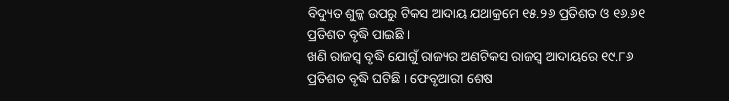ବିଦ୍ୟୁତ ଶୁଳ୍କ ଉପରୁ ଟିକସ ଆଦାୟ ଯଥାକ୍ରମେ ୧୫.୨୬ ପ୍ରତିଶତ ଓ ୧୬.୬୧ ପ୍ରତିଶତ ବୃଦ୍ଧି ପାଇଛି ।
ଖଣି ରାଜସ୍ୱ ବୃଦ୍ଧି ଯୋଗୁଁ ରାଜ୍ୟର ଅଣଟିକସ ରାଜସ୍ୱ ଆଦାୟରେ ୧୯.୮୬ ପ୍ରତିଶତ ବୃଦ୍ଧି ଘଟିଛି । ଫେବୃଆରୀ ଶେଷ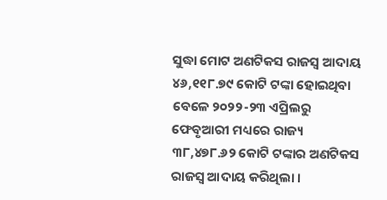ସୁଦ୍ଧା ମୋଟ ଅଣଟିକସ ରାଜସ୍ୱ ଆଦାୟ ୪୬,୧୧୮.୭୯ କୋଟି ଟଙ୍କା ହୋଇଥିବା ବେଳେ ୨୦୨୨-୨୩ ଏପ୍ରିଲରୁ ଫେବୃଆରୀ ମଧ୍ୟରେ ରାଜ୍ୟ ୩୮,୪୭୮.୬୨ କୋଟି ଟଙ୍କାର ଅଣଟିକସ ରାଜସ୍ୱ ଆଦାୟ କରିଥିଲା ।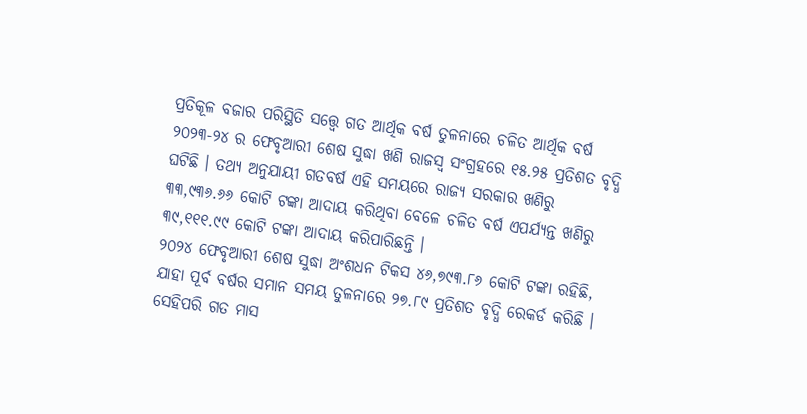ପ୍ରତିକୂଳ ବଜାର ପରିସ୍ଥିତି ସତ୍ତ୍ୱେ ଗତ ଆର୍ଥିକ ବର୍ଷ ତୁଳନାରେ ଚଳିତ ଆର୍ଥିକ ବର୍ଷ ୨୦୨୩-୨୪ ର ଫେବୃଆରୀ ଶେଷ ସୁଦ୍ଧା ଖଣି ରାଜସ୍ୱ ସଂଗ୍ରହରେ ୧୫.୨୫ ପ୍ରତିଶତ ବୃଦ୍ଧି ଘଟିଛି । ତଥ୍ୟ ଅନୁଯାୟୀ ଗତବର୍ଷ ଏହି ସମୟରେ ରାଜ୍ୟ ସରକାର ଖଣିରୁ ୩୩,୯୩୬.୬୬ କୋଟି ଟଙ୍କା ଆଦାୟ କରିଥିବା ବେଳେ ଚଳିତ ବର୍ଷ ଏପର୍ଯ୍ୟନ୍ତ ଖଣିରୁ ୩୯,୧୧୧.୯୯ କୋଟି ଟଙ୍କା ଆଦାୟ କରିପାରିଛନ୍ତି ।
୨୦୨୪ ଫେବୃଆରୀ ଶେଷ ସୁଦ୍ଧା ଅଂଶଧନ ଟିକସ ୪୬,୭୯୩.୮୬ କୋଟି ଟଙ୍କା ରହିଛି, ଯାହା ପୂର୍ବ ବର୍ଷର ସମାନ ସମୟ ତୁଳନାରେ ୨୭.୮୯ ପ୍ରତିଶତ ବୃଦ୍ଧି ରେକର୍ଡ କରିଛି । ସେହିପରି ଗତ ମାସ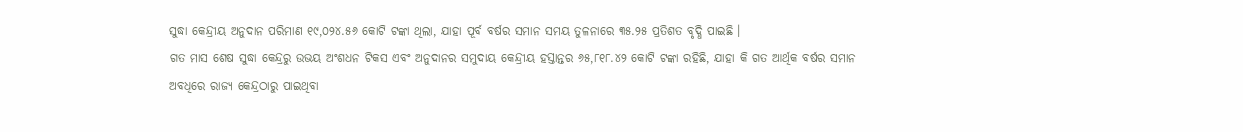ସୁଦ୍ଧା କେନ୍ଦ୍ରୀୟ ଅନୁଦାନ ପରିମାଣ ୧୯,୦୨୪.୫୬ କୋଟି ଟଙ୍କା ଥିଲା, ଯାହା ପୂର୍ବ ବର୍ଷର ସମାନ ସମୟ ତୁଳନାରେ ୩୫.୨୫ ପ୍ରତିଶତ ବୃଦ୍ଧି ପାଇଛି ।
ଗତ ମାସ ଶେଷ ସୁଦ୍ଧା କେନ୍ଦ୍ରରୁ ଉଭୟ ଅଂଶଧନ ଟିକସ ଏବଂ ଅନୁଦାନର ସମୁଦାୟ କେନ୍ଦ୍ରୀୟ ହସ୍ତାନ୍ତର ୬୫,୮୧୮.୪୨ କୋଟି ଟଙ୍କା ରହିଛି, ଯାହା କି ଗତ ଆର୍ଥିକ ବର୍ଷର ସମାନ ଅବଧିରେ ରାଜ୍ୟ କେନ୍ଦ୍ରଠାରୁ ପାଇଥିବା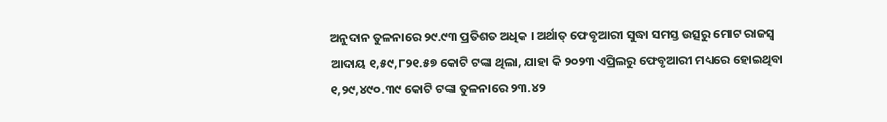ଅନୁଦାନ ତୁଳନାରେ ୨୯.୯୩ ପ୍ରତିଶତ ଅଧିକ । ଅର୍ଥାତ୍ ଫେବୃଆରୀ ସୁଦ୍ଧା ସମସ୍ତ ଉତ୍ସରୁ ମୋଟ ରାଜସ୍ୱ ଆଦାୟ ୧,୫୯,୮୨୧.୫୭ କୋଟି ଟଙ୍କା ଥିଲା, ଯାହା କି ୨୦୨୩ ଏପ୍ରିଲରୁ ଫେବୃଆରୀ ମଧ୍ୟରେ ହୋଇଥିବା ୧,୨୯,୪୯୦.୩୯ କୋଟି ଟଙ୍କା ତୁଳନାରେ ୨୩.୪୨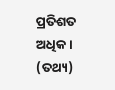ପ୍ରତିଶତ ଅଧିକ । (ତଥ୍ୟ)